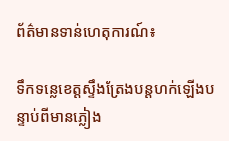ព័ត៌មានទាន់ហេតុការណ៍៖

ទឹកទន្លេខេត្តស្ទឹងត្រែងបន្តហក់ឡើងបន្ទាប់ពីមានភ្លៀង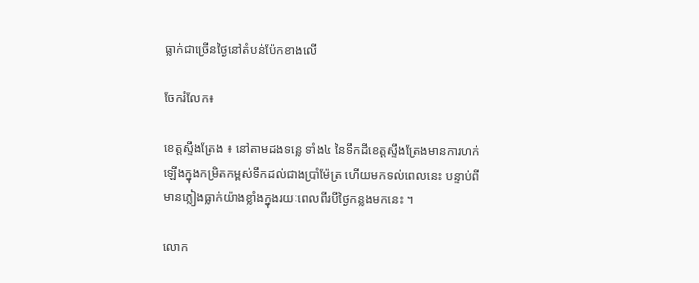ធ្លាក់ជាច្រើនថ្ងៃនៅតំបន់ប៉ែកខាងលើ

ចែករំលែក៖

ខេត្តស្ទឹងត្រែង ៖ នៅតាមដងទន្លេ ទាំង៤ នៃទឹកដីខេត្តស្ទឹងត្រែងមានការហក់ឡើងក្នុងកម្រិតកម្ពស់ទឹកដល់ជាងប្រាំម៉ែត្រ ហើយមកទល់ពេលនេះ បន្ទាប់ពីមានភ្លៀងធ្លាក់យ៉ាងខ្លាំងក្នុងរយៈពេលពីរបីថ្ងៃកន្លងមកនេះ ។

លោក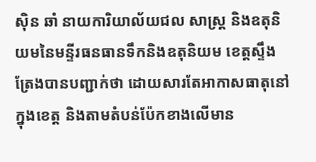ស៊ិន ឆាំ នាយការិយាល័យជល សាស្ត្រ និងឧតុនិយមនៃមន្ទីរធនធានទឹកនិងឧតុនិយម ខេត្តស្ទឹងត្រែងបានបញ្ជាក់ថា ដោយសារតែអាកាសធាតុនៅក្នុងខេត្ត និងតាមតំបន់ប៉ែកខាងលើមាន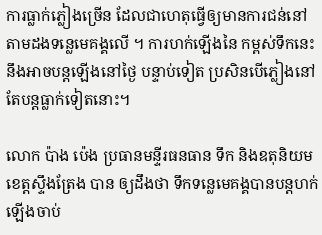ការធ្លាក់ភ្លៀងច្រើន ដែលជាហេតុធ្វើឲ្យមានការជន់នៅតាមដងទន្លេមេគង្គលើ ។ ការហក់ឡើងនៃ កម្ពស់ទឹកនេះ នឹងអាចបន្តឡើងនៅថ្ងៃ បន្ទាប់ទៀត ប្រសិនបើភ្លៀងនៅតែបន្តធ្លាក់ទៀតនោះ។

លោក ប៉ាង ប៉េង ប្រធានមន្ទីរធនធាន ទឹក និងឧតុនិយម ខេត្តស្ទឹងត្រែង បាន ឲ្យដឹងថា ទឹកទន្លេមេគង្គបានបន្តហក់ ឡើងចាប់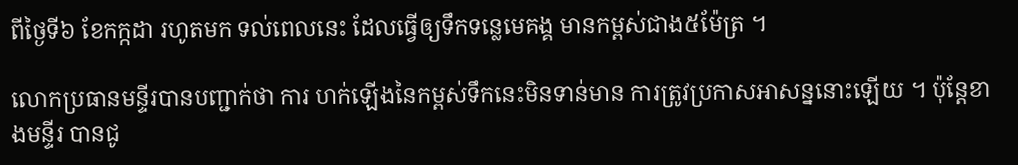ពីថ្ងៃទី៦ ខែកក្កដា រហូតមក ទល់ពេលនេះ ដែលធ្វើឲ្យទឹកទន្លេមេគង្គ មានកម្ពស់ជាង៥ម៉ែត្រ ។

លោកប្រធានមន្ទីរបានបញ្ជាក់ថា ការ ហក់ឡើងនៃកម្ពស់ទឹកនេះមិនទាន់មាន ការត្រូវប្រកាសអាសន្ននោះឡើយ ។ ប៉ុន្តែខាងមន្ទីរ បានជូ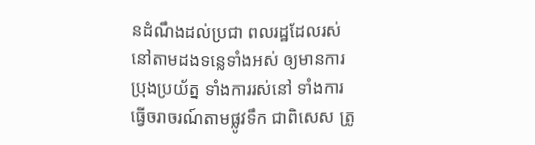នដំណឹងដល់ប្រជា ពលរដ្ឋដែលរស់នៅតាមដងទន្លេទាំងអស់ ឲ្យមានការប្រុងប្រយ័ត្ន ទាំងការរស់នៅ ទាំងការធ្វើចរាចរណ៍តាមផ្លូវទឹក ជាពិសេស ត្រូ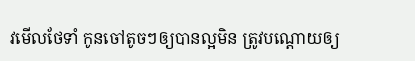វមើលថែទាំ កូនចៅតូចៗឲ្យបានល្អមិន ត្រូវបណ្ដោយឲ្យ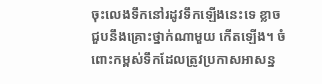ចុះលេងទឹកនៅរដូវទឹកឡើងនេះទេ ខ្លាចជួបនឹងគ្រោះថ្នាក់ណាមួយ កើតឡើង។ ចំពោះកម្ពស់ទឹកដែលត្រូវប្រកាសអាសន្ន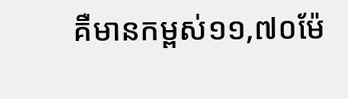គឺមានកម្ពស់១១,៧០ម៉ែ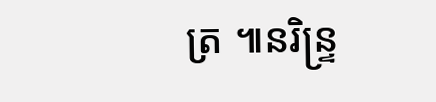ត្រ ៕នរិន្ទ្រ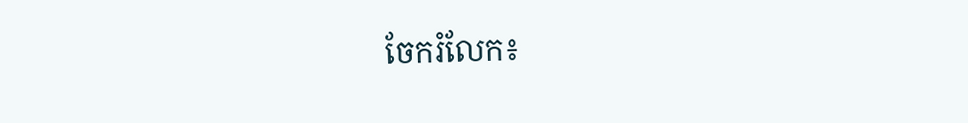ចែករំលែក៖